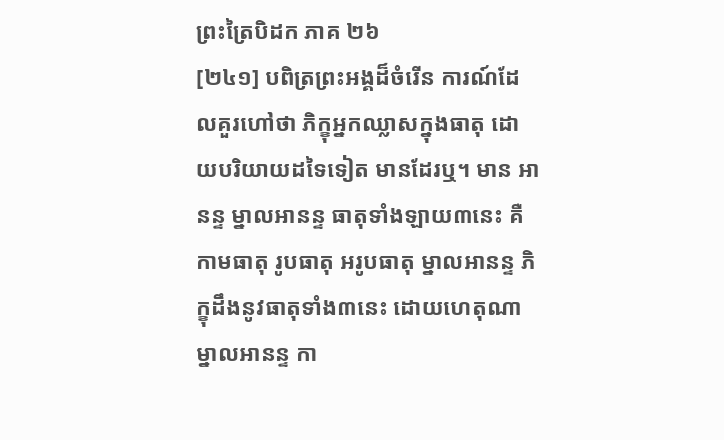ព្រះត្រៃបិដក ភាគ ២៦
[២៤១] បពិត្រព្រះអង្គដ៏ចំរើន ការណ៍ដែលគួរហៅថា ភិក្ខុអ្នកឈ្លាសក្នុងធាតុ ដោយបរិយាយដទៃទៀត មានដែរឬ។ មាន អានន្ទ ម្នាលអានន្ទ ធាតុទាំងឡាយ៣នេះ គឺ កាមធាតុ រូបធាតុ អរូបធាតុ ម្នាលអានន្ទ ភិក្ខុដឹងនូវធាតុទាំង៣នេះ ដោយហេតុណា ម្នាលអានន្ទ កា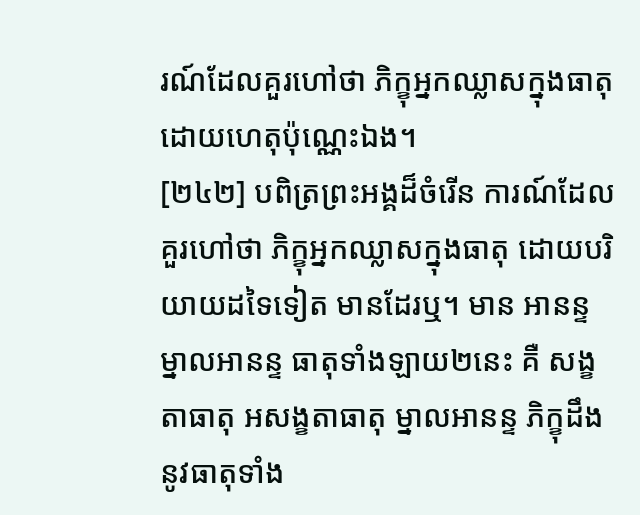រណ៍ដែលគួរហៅថា ភិក្ខុអ្នកឈ្លាសក្នុងធាតុ ដោយហេតុប៉ុណ្ណេះឯង។
[២៤២] បពិត្រព្រះអង្គដ៏ចំរើន ការណ៍ដែលគួរហៅថា ភិក្ខុអ្នកឈ្លាសក្នុងធាតុ ដោយបរិយាយដទៃទៀត មានដែរឬ។ មាន អានន្ទ ម្នាលអានន្ទ ធាតុទាំងឡាយ២នេះ គឺ សង្ខតាធាតុ អសង្ខតាធាតុ ម្នាលអានន្ទ ភិក្ខុដឹងនូវធាតុទាំង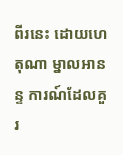ពីរនេះ ដោយហេតុណា ម្នាលអានន្ទ ការណ៍ដែលគួរ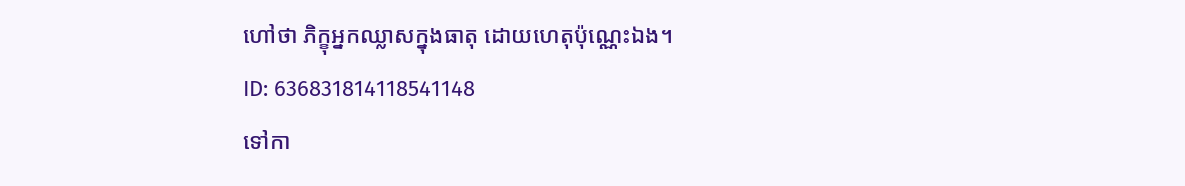ហៅថា ភិក្ខុអ្នកឈ្លាសក្នុងធាតុ ដោយហេតុប៉ុណ្ណេះឯង។
ID: 636831814118541148
ទៅកា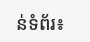ន់ទំព័រ៖